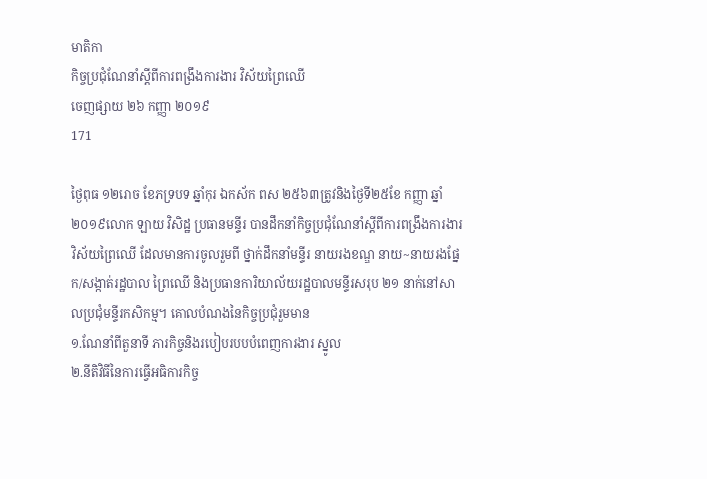មាតិកា
កិច្ចប្រជុំណែនាំស្តីពីការពង្រឹងការងារ វិស័យព្រៃឈើ
ចេញផ្សាយ ២៦ កញ្ញា ២០១៩
171

ថ្ងៃពុធ ១២រោច ខែភទ្របទ ឆ្នាំកុរ ឯកស័ក ពស ២៥៦៣ត្រូវនិងថ្ងៃទី២៥ខែ កញ្ញា ឆ្នាំ២០១៩លោក ឡាយ វិសិដ្ឋ ប្រធានមន្ទីរ បានដឹកនាំកិច្ចប្រជុំណែនាំស្តីពីការពង្រឹងការងារ វិស័យព្រៃឈើ ដែលមានការចូលរួមពី ថ្នាក់ដឹកនាំមន្ទីរ នាយរងខណ្ឌ នាយ~នាយរងផ្នែក/សង្កាត់រដ្ឋបាល ព្រៃឈើ និងប្រធានការិយាល័យរដ្ឋបាលមន្ទីរសរុប ២១ នាក់នៅសាលប្រជុំមន្ទីរកសិកម្ម។ គោលបំណងនៃកិច្ចប្រជុំរួមមាន
១.ណែនាំពីតួនាទី ភារកិច្ចនិងរបៀបរបបបំពេញការងារ ស្នូល
២.នីតិវិធីនៃការធ្វើអធិការកិច្ច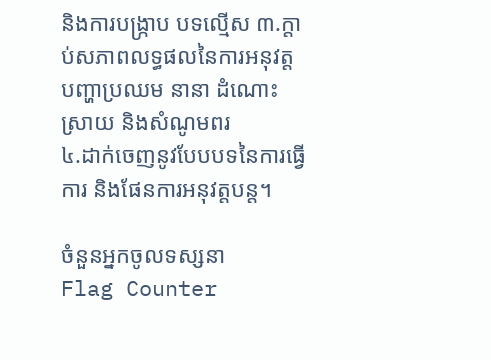និងការបង្រ្កាប បទល្មើស ៣.ក្តាប់សភាពលទ្ធផលនៃការអនុវត្ត បញ្ហាប្រឈម នានា ដំណោះស្រាយ និងសំណូមពរ
៤.ដាក់ចេញនូវបែបបទនៃការធ្វើការ និងផែនការអនុវត្តបន្ត។

ចំនួនអ្នកចូលទស្សនា
Flag Counter